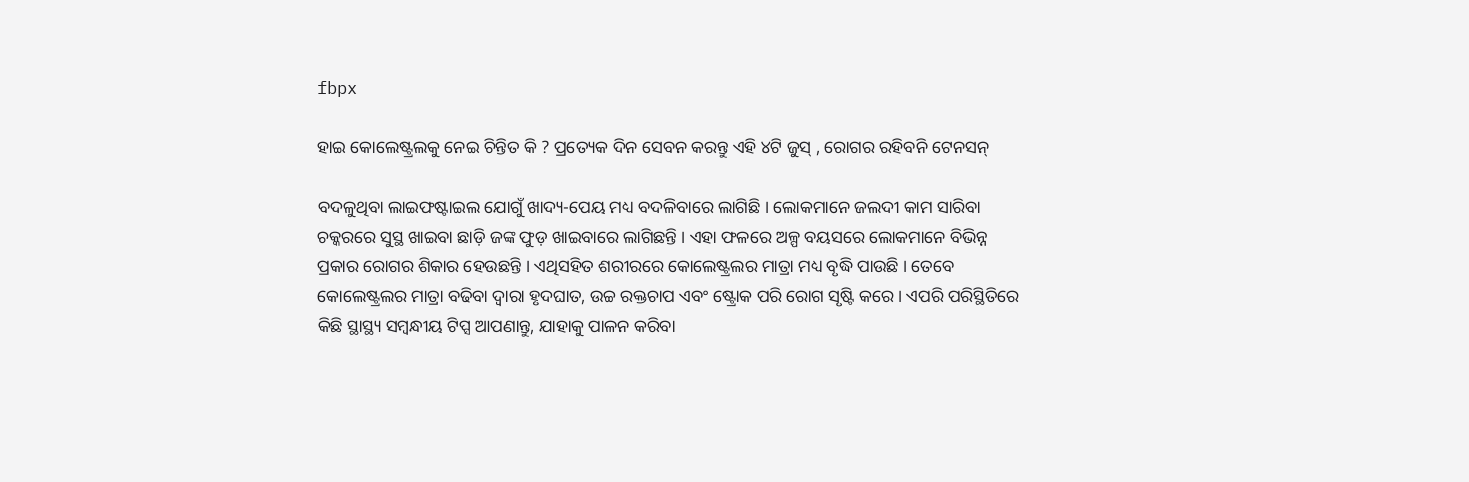fbpx

ହାଇ କୋଲେଷ୍ଟ୍ରଲକୁ ନେଇ ଚିନ୍ତିତ କି ? ପ୍ରତ୍ୟେକ ଦିନ ସେବନ କରନ୍ତୁ ଏହି ୪ଟି ଜୁସ୍ , ରୋଗର ରହିବନି ଟେନସନ୍

ବଦଳୁଥିବା ଲାଇଫଷ୍ଟାଇଲ ଯୋଗୁଁ ଖାଦ୍ୟ-ପେୟ ମଧ୍ୟ ବଦଳିବାରେ ଲାଗିଛି । ଲୋକମାନେ ଜଲଦୀ କାମ ସାରିବା ଚକ୍କରରେ ସୁସ୍ଥ ଖାଇବା ଛାଡ଼ି ଜଙ୍କ ଫୁଡ଼ ଖାଇବାରେ ଲାଗିଛନ୍ତି । ଏହା ଫଳରେ ଅଳ୍ପ ବୟସରେ ଲୋକମାନେ ବିଭିନ୍ନ ପ୍ରକାର ରୋଗର ଶିକାର ହେଉଛନ୍ତି । ଏଥିସହିତ ଶରୀରରେ କୋଲେଷ୍ଟ୍ରଲର ମାତ୍ରା ମଧ୍ୟ ବୃଦ୍ଧି ପାଉଛି । ତେବେ କୋଲେଷ୍ଟ୍ରଲର ମାତ୍ରା ବଢିବା ଦ୍ୱାରା ହୃଦଘାତ, ଉଚ୍ଚ ରକ୍ତଚାପ ଏବଂ ଷ୍ଟ୍ରୋକ ପରି ରୋଗ ସୃଷ୍ଟି କରେ । ଏପରି ପରିସ୍ଥିତିରେ କିଛି ସ୍ଥାସ୍ଥ୍ୟ ସମ୍ବନ୍ଧୀୟ ଟିପ୍ସ ଆପଣାନ୍ତୁ, ଯାହାକୁ ପାଳନ କରିବା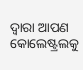ଦ୍ୱାରା ଆପଣ କୋଲେଷ୍ଟ୍ରଲକୁ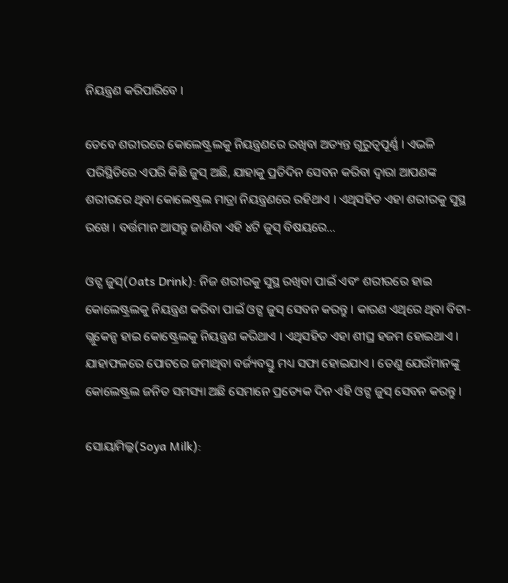ନିୟନ୍ତ୍ରଣ କରିପାରିବେ ।

ତେବେ ଶରୀରରେ କୋଲେଷ୍ଟ୍ରଲକୁ ନିୟନ୍ତ୍ରଣରେ ରଖିବା ଅତ୍ୟନ୍ତ ଗୁରୁତ୍ୱପୂର୍ଣ୍ଣ । ଏଭଳି ପରିସ୍ଥିତିରେ ଏପରି କିଛି ଜୁସ୍ ଅଛି, ଯାହାକୁ ପ୍ରତିଦିନ ସେବନ କରିବା ଦ୍ୱାରା ଆପଣଙ୍କ ଶରୀରରେ ଥିବା କୋଲେଷ୍ଟ୍ରଲ ମାତ୍ରା ନିୟନ୍ତ୍ରଣରେ ରହିଥାଏ । ଏଥିସହିତ ଏହା ଶରୀରକୁ ସୁସ୍ଥ ରଖେ । ବର୍ତ୍ତମାନ ଆସନ୍ତୁ ଜାଣିବା ଏହି ୪ଟି ଜୁସ୍ ବିଷୟରେ…

ଓଟ୍ସ ଜୁସ୍(Oats Drink): ନିଜ ଶରୀରକୁ ସୁସ୍ଥ ରଖିବା ପାଇଁ ଏବଂ ଶରୀରରେ ହାଇ କୋଲେଷ୍ଟ୍ରଲକୁ ନିୟନ୍ତ୍ରଣ କରିବା ପାଇଁ ଓଟ୍ସ ଜୁସ୍ ସେବନ କରନ୍ତୁ । କାରଣ ଏଥିରେ ଥିବା ବିଟା-ଗ୍ଲୁକେନ୍ସ ହାଇ କୋଷ୍ଟ୍ରେଲକୁ ନିୟନ୍ତ୍ରଣ କରିଥାଏ । ଏଥିସହିତ ଏହା ଶୀଘ୍ର ହଜମ ହୋଇଥାଏ । ଯାହାଫଳରେ ପୋଟରେ ଜମାଥିବା ବର୍ଜ୍ୟବସ୍ତୁ ମଧ୍ୟ ସଫା ହୋଇଯାଏ । ତେଣୁ ଯେଉଁମାନଙ୍କୁ କୋଲେଷ୍ଟ୍ରଲ ଜନିତ ସମସ୍ୟା ଅଛି ସେମାନେ ପ୍ରତ୍ୟେକ ଦିନ ଏହି ଓଟ୍ସ ଜୁସ୍ ସେବନ କରନ୍ତୁ ।

ସୋୟାମିଲ୍କ(Soya Milk):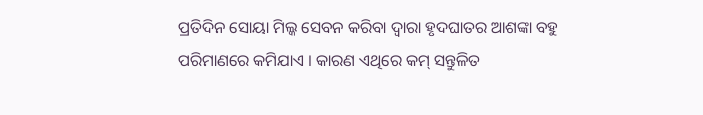ପ୍ରତିଦିନ ସୋୟା ମିଲ୍କ ସେବନ କରିବା ଦ୍ୱାରା ହୃଦଘାତର ଆଶଙ୍କା ବହୁ ପରିମାଣରେ କମିଯାଏ । କାରଣ ଏଥିରେ କମ୍ ସନ୍ତୁଳିତ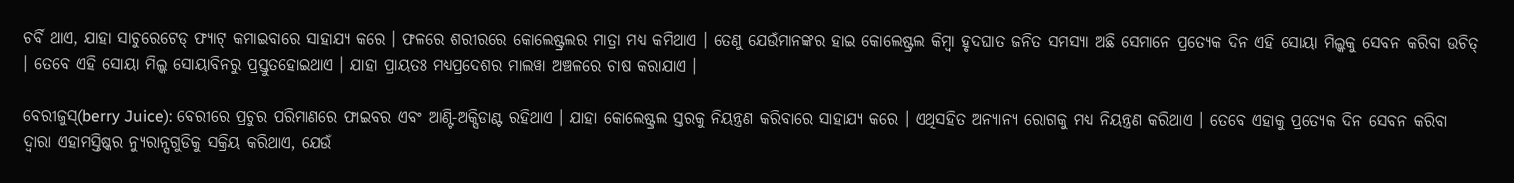ଚର୍ବି ଥାଏ, ଯାହା ସାଚୁରେଟେଡ୍ ଫ୍ୟାଟ୍ କମାଇବାରେ ସାହାଯ୍ୟ କରେ । ଫଳରେ ଶରୀରରେ କୋଲେଷ୍ଟ୍ରଲର ମାତ୍ରା ମଧ୍ୟ କମିଥାଏ । ତେଣୁ ଯେଉଁମାନଙ୍କର ହାଇ କୋଲେଷ୍ଟ୍ରଲ କିମ୍ବା ହୃଦଘାତ ଜନିତ ସମସ୍ୟା ଅଛି ସେମାନେ ପ୍ରତ୍ୟେକ ଦିନ ଏହି ସୋୟା ମିଲ୍କକୁ ସେବନ କରିବା ଉଚିତ୍ । ତେବେ ଏହି ସୋୟା ମିଲ୍କ ସୋୟାବିନରୁ ପ୍ରସ୍ତୁତହୋଇଥାଏ । ଯାହା ପ୍ରାୟତଃ ମଧ୍ୟପ୍ରଦେଶର ମାଲୱା ଅଞ୍ଚଳରେ ଚାଷ କରାଯାଏ ।

ବେରୀଜୁସ୍(berry Juice): ବେରୀରେ ପ୍ରଚୁର ପରିମାଣରେ ଫାଇବର ଏବଂ ଆଣ୍ଟି-ଅକ୍ସିଡାଣ୍ଟ ରହିଥାଏ । ଯାହା କୋଲେଷ୍ଟ୍ରଲ ସ୍ତରକୁ ନିୟନ୍ତ୍ରଣ କରିବାରେ ସାହାଯ୍ୟ କରେ । ଏଥିସହିତ ଅନ୍ୟାନ୍ୟ ରୋଗକୁ ମଧ୍ୟ ନିୟନ୍ତ୍ରଣ କରିଥାଏ । ତେବେ ଏହାକୁ ପ୍ରତ୍ୟେକ ଦିନ ସେବନ କରିବା ଦ୍ୱାରା ଏହାମସ୍ତିଷ୍କର ନ୍ୟୁରାନ୍ସଗୁଡିକୁ ସକ୍ରିୟ କରିଥାଏ, ଯେଉଁ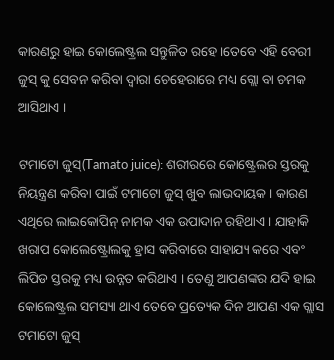କାରଣରୁ ହାଇ କୋଲେଷ୍ଟ୍ରଲ ସନ୍ତୁଳିତ ରହେ ।ତେବେ ଏହି ବେରୀ ଜୁସ୍ କୁ ସେବନ କରିବା ଦ୍ୱାରା ଚେହେରାରେ ମଧ୍ୟ ଗ୍ଲୋ ବା ଚମକ ଆସିଥାଏ ।

ଟମାଟୋ ଜୁସ୍(Tamato juice): ଶରୀରରେ କୋଷ୍ଟ୍ରେଲର ସ୍ତରକୁ ନିୟନ୍ତ୍ରଣ କରିବା ପାଇଁ ଟମାଟୋ ଜୁସ୍ ଖୁବ ଲାଭଦାୟକ । କାରଣ ଏଥିରେ ଲାଇକୋପିନ୍ ନାମକ ଏକ ଉପାଦାନ ରହିଥାଏ । ଯାହାକି ଖରାପ କୋଲେଷ୍ଟ୍ରୋଲକୁ ହ୍ରାସ କରିବାରେ ସାହାଯ୍ୟ କରେ ଏବଂ ଲିପିଡ ସ୍ତରକୁ ମଧ୍ୟ ଉନ୍ନତ କରିଥାଏ । ତେଣୁ ଆପଣଙ୍କର ଯଦି ହାଇ କୋଲେଷ୍ଟ୍ରଲ ସମସ୍ୟା ଥାଏ ତେବେ ପ୍ରତ୍ୟେକ ଦିନ ଆପଣ ଏକ ଗ୍ଲାସ ଟମାଟୋ ଜୁସ୍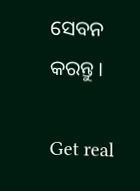ସେବନ କରନ୍ତୁ ।

Get real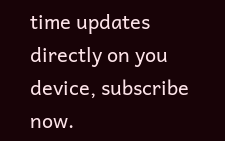time updates directly on you device, subscribe now.